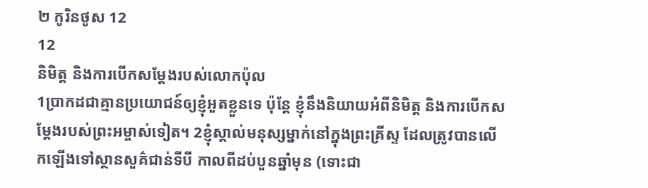២ កូរិនថូស 12
12
និមិត្ដ និងការបើកសម្ដែងរបស់លោកប៉ុល
1ប្រាកដជាគ្មានប្រយោជន៍ឲ្យខ្ញុំអួតខ្លួនទេ ប៉ុន្តែ ខ្ញុំនឹងនិយាយអំពីនិមិត្ត និងការបើកសម្ដែងរបស់ព្រះអម្ចាស់ទៀត។ 2ខ្ញុំស្គាល់មនុស្សម្នាក់នៅក្នុងព្រះគ្រីស្ទ ដែលត្រូវបានលើកឡើងទៅស្ថានសួគ៌ជាន់ទីបី កាលពីដប់បួនឆ្នាំមុន (ទោះជា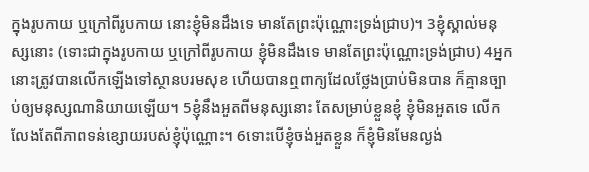ក្នុងរូបកាយ ឬក្រៅពីរូបកាយ នោះខ្ញុំមិនដឹងទេ មានតែព្រះប៉ុណ្ណោះទ្រង់ជ្រាប)។ 3ខ្ញុំស្គាល់មនុស្សនោះ (ទោះជាក្នុងរូបកាយ ឬក្រៅពីរូបកាយ ខ្ញុំមិនដឹងទេ មានតែព្រះប៉ុណ្ណោះទ្រង់ជ្រាប) 4អ្នកនោះត្រូវបានលើកឡើងទៅស្ថានបរមសុខ ហើយបានឮពាក្យដែលថ្លែងប្រាប់មិនបាន ក៏គ្មានច្បាប់ឲ្យមនុស្សណានិយាយឡើយ។ 5ខ្ញុំនឹងអួតពីមនុស្សនោះ តែសម្រាប់ខ្លួនខ្ញុំ ខ្ញុំមិនអួតទេ លើកលែងតែពីភាពទន់ខ្សោយរបស់ខ្ញុំប៉ុណ្ណោះ។ 6ទោះបើខ្ញុំចង់អួតខ្លួន ក៏ខ្ញុំមិនមែនល្ងង់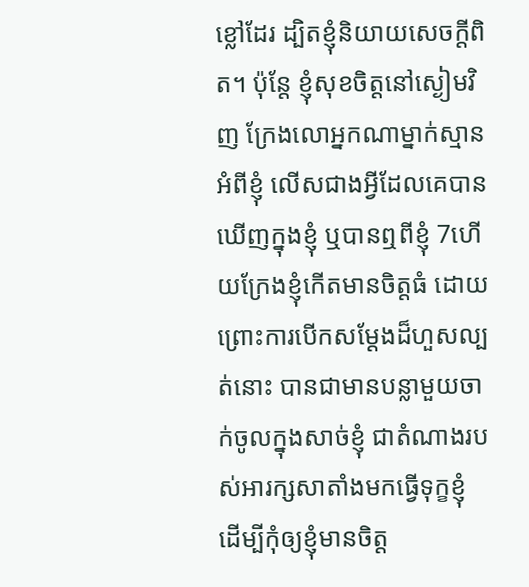ខ្លៅដែរ ដ្បិតខ្ញុំនិយាយសេចក្តីពិត។ ប៉ុន្តែ ខ្ញុំសុខចិត្តនៅស្ងៀមវិញ ក្រែងលោអ្នកណាម្នាក់ស្មានអំពីខ្ញុំ លើសជាងអ្វីដែលគេបានឃើញក្នុងខ្ញុំ ឬបានឮពីខ្ញុំ 7ហើយក្រែងខ្ញុំកើតមានចិត្តធំ ដោយព្រោះការបើកសម្ដែងដ៏ហួសល្បត់នោះ បានជាមានបន្លាមួយចាក់ចូលក្នុងសាច់ខ្ញុំ ជាតំណាងរបស់អារក្សសាតាំងមកធ្វើទុក្ខខ្ញុំ ដើម្បីកុំឲ្យខ្ញុំមានចិត្ត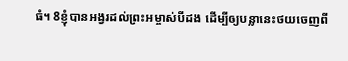ធំ។ 8ខ្ញុំបានអង្វរដល់ព្រះអម្ចាស់បីដង ដើម្បីឲ្យបន្លានេះថយចេញពី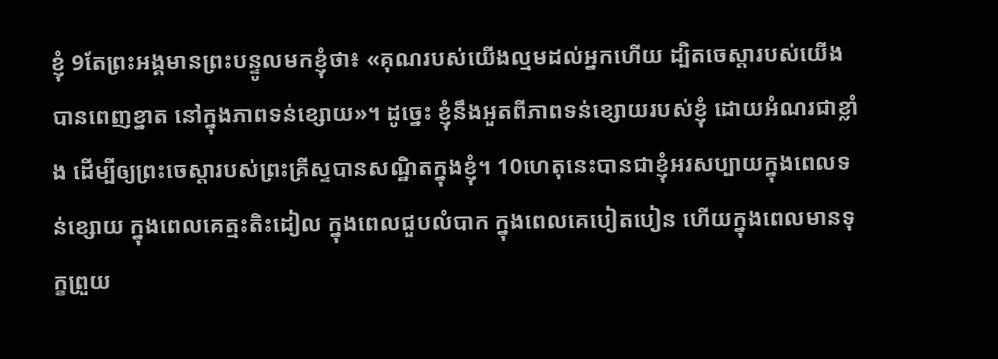ខ្ញុំ 9តែព្រះអង្គមានព្រះបន្ទូលមកខ្ញុំថា៖ «គុណរបស់យើងល្មមដល់អ្នកហើយ ដ្បិតចេស្ដារបស់យើងបានពេញខ្នាត នៅក្នុងភាពទន់ខ្សោយ»។ ដូច្នេះ ខ្ញុំនឹងអួតពីភាពទន់ខ្សោយរបស់ខ្ញុំ ដោយអំណរជាខ្លាំង ដើម្បីឲ្យព្រះចេស្តារបស់ព្រះគ្រីស្ទបានសណ្ឋិតក្នុងខ្ញុំ។ 10ហេតុនេះបានជាខ្ញុំអរសប្បាយក្នុងពេលទន់ខ្សោយ ក្នុងពេលគេត្មះតិះដៀល ក្នុងពេលជួបលំបាក ក្នុងពេលគេបៀតបៀន ហើយក្នុងពេលមានទុក្ខព្រួយ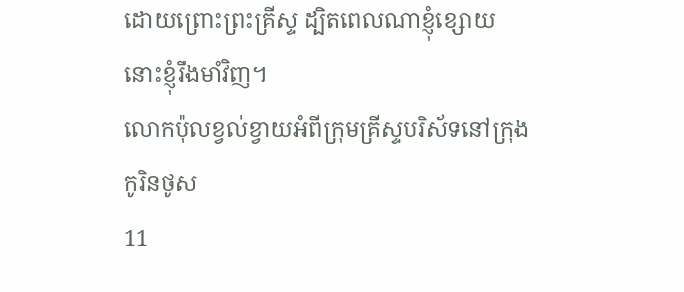ដោយព្រោះព្រះគ្រីស្ទ ដ្បិតពេលណាខ្ញុំខ្សោយ នោះខ្ញុំរឹងមាំវិញ។
លោកប៉ុលខ្វល់ខ្វាយអំពីក្រុមគ្រីស្ទបរិស័ទនៅក្រុងកូរិនថូស
11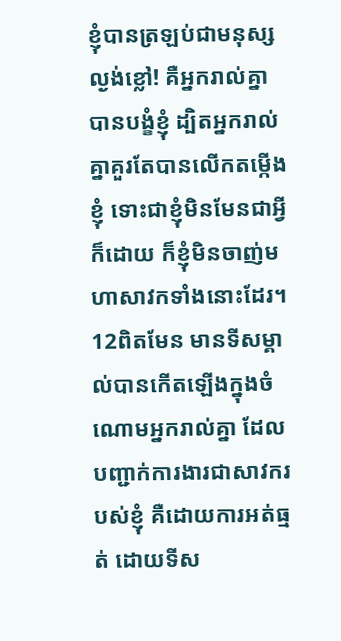ខ្ញុំបានត្រឡប់ជាមនុស្សល្ងង់ខ្លៅ! គឺអ្នករាល់គ្នាបានបង្ខំខ្ញុំ ដ្បិតអ្នករាល់គ្នាគួរតែបានលើកតម្កើងខ្ញុំ ទោះជាខ្ញុំមិនមែនជាអ្វីក៏ដោយ ក៏ខ្ញុំមិនចាញ់មហាសាវកទាំងនោះដែរ។ 12ពិតមែន មានទីសម្គាល់បានកើតឡើងក្នុងចំណោមអ្នករាល់គ្នា ដែលបញ្ជាក់ការងារជាសាវករបស់ខ្ញុំ គឺដោយការអត់ធ្មត់ ដោយទីស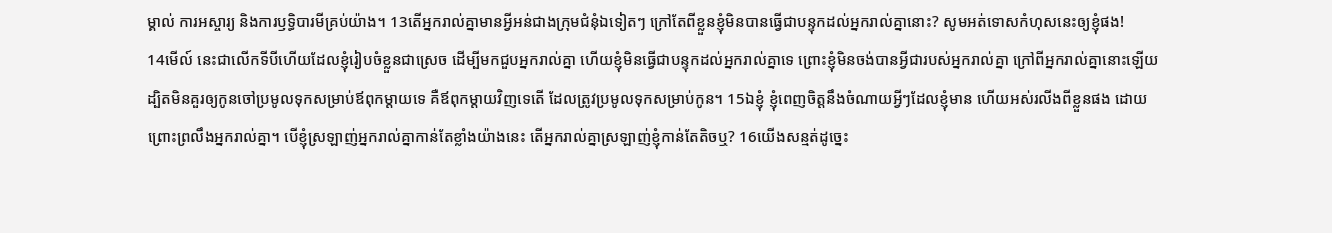ម្គាល់ ការអស្ចារ្យ និងការឫទ្ធិបារមីគ្រប់យ៉ាង។ 13តើអ្នករាល់គ្នាមានអ្វីអន់ជាងក្រុមជំនុំឯទៀតៗ ក្រៅតែពីខ្លួនខ្ញុំមិនបានធ្វើជាបន្ទុកដល់អ្នករាល់គ្នានោះ? សូមអត់ទោសកំហុសនេះឲ្យខ្ញុំផង!
14មើល៍ នេះជាលើកទីបីហើយដែលខ្ញុំរៀបចំខ្លួនជាស្រេច ដើម្បីមកជួបអ្នករាល់គ្នា ហើយខ្ញុំមិនធ្វើជាបន្ទុកដល់អ្នករាល់គ្នាទេ ព្រោះខ្ញុំមិនចង់បានអ្វីជារបស់អ្នករាល់គ្នា ក្រៅពីអ្នករាល់គ្នានោះឡើយ ដ្បិតមិនគួរឲ្យកូនចៅប្រមូលទុកសម្រាប់ឪពុកម្តាយទេ គឺឪពុកម្តាយវិញទេតើ ដែលត្រូវប្រមូលទុកសម្រាប់កូន។ 15ឯខ្ញុំ ខ្ញុំពេញចិត្តនឹងចំណាយអ្វីៗដែលខ្ញុំមាន ហើយអស់រលីងពីខ្លួនផង ដោយព្រោះព្រលឹងអ្នករាល់គ្នា។ បើខ្ញុំស្រឡាញ់អ្នករាល់គ្នាកាន់តែខ្លាំងយ៉ាងនេះ តើអ្នករាល់គ្នាស្រឡាញ់ខ្ញុំកាន់តែតិចឬ? 16យើងសន្មត់ដូច្នេះ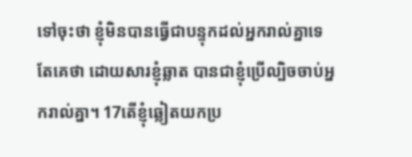ទៅចុះថា ខ្ញុំមិនបានធ្វើជាបន្ទុកដល់អ្នករាល់គ្នាទេ តែគេថា ដោយសារខ្ញុំឆ្លាត បានជាខ្ញុំប្រើល្បិចចាប់អ្នករាល់គ្នា។ 17តើខ្ញុំឆ្លៀតយកប្រ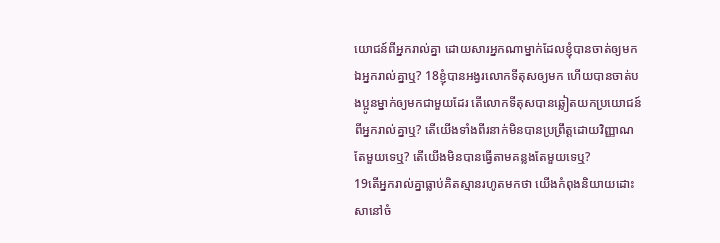យោជន៍ពីអ្នករាល់គ្នា ដោយសារអ្នកណាម្នាក់ដែលខ្ញុំបានចាត់ឲ្យមកឯអ្នករាល់គ្នាឬ? 18ខ្ញុំបានអង្វរលោកទីតុសឲ្យមក ហើយបានចាត់បងប្អូនម្នាក់ឲ្យមកជាមួយដែរ តើលោកទីតុសបានឆ្លៀតយកប្រយោជន៍ពីអ្នករាល់គ្នាឬ? តើយើងទាំងពីរនាក់មិនបានប្រព្រឹត្តដោយវិញ្ញាណតែមួយទេឬ? តើយើងមិនបានធ្វើតាមគន្លងតែមួយទេឬ?
19តើអ្នករាល់គ្នាធ្លាប់គិតស្មានរហូតមកថា យើងកំពុងនិយាយដោះសានៅចំ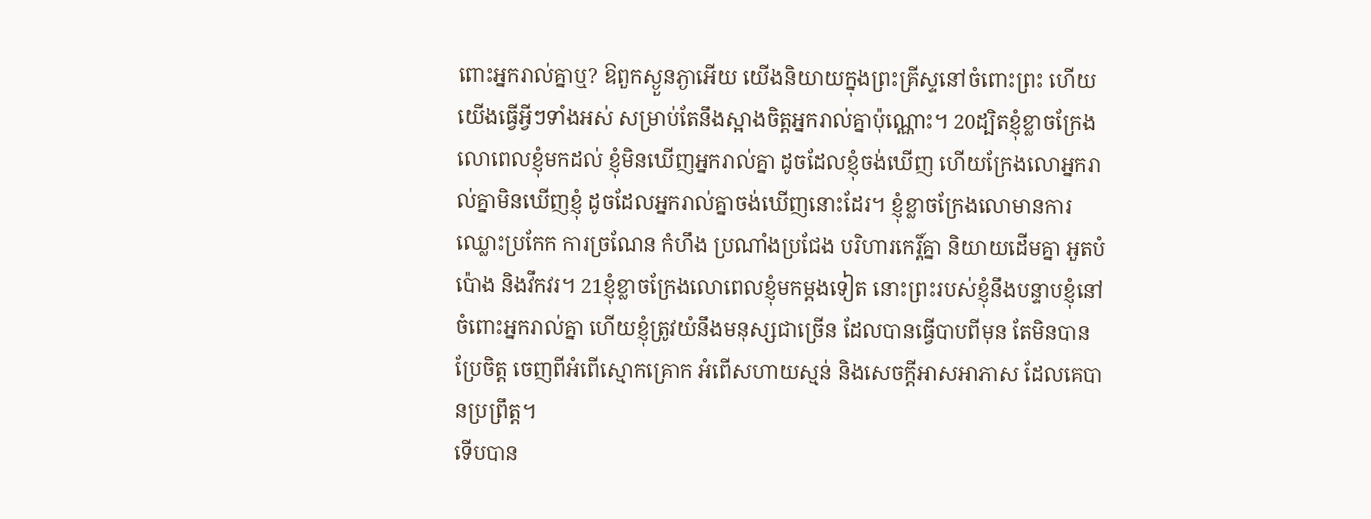ពោះអ្នករាល់គ្នាឬ? ឱពួកស្ងួនភ្ងាអើយ យើងនិយាយក្នុងព្រះគ្រីស្ទនៅចំពោះព្រះ ហើយយើងធ្វើអ្វីៗទាំងអស់ សម្រាប់តែនឹងស្អាងចិត្តអ្នករាល់គ្នាប៉ុណ្ណោះ។ 20ដ្បិតខ្ញុំខ្លាចក្រែងលោពេលខ្ញុំមកដល់ ខ្ញុំមិនឃើញអ្នករាល់គ្នា ដូចដែលខ្ញុំចង់ឃើញ ហើយក្រែងលោអ្នករាល់គ្នាមិនឃើញខ្ញុំ ដូចដែលអ្នករាល់គ្នាចង់ឃើញនោះដែរ។ ខ្ញុំខ្លាចក្រែងលោមានការឈ្លោះប្រកែក ការច្រណែន កំហឹង ប្រណាំងប្រជែង បរិហារកេរ្ដិ៍គ្នា និយាយដើមគ្នា អួតបំប៉ោង និងវឹកវរ។ 21ខ្ញុំខ្លាចក្រែងលោពេលខ្ញុំមកម្តងទៀត នោះព្រះរបស់ខ្ញុំនឹងបន្ទាបខ្ញុំនៅចំពោះអ្នករាល់គ្នា ហើយខ្ញុំត្រូវយំនឹងមនុស្សជាច្រើន ដែលបានធ្វើបាបពីមុន តែមិនបានប្រែចិត្ត ចេញពីអំពើស្មោកគ្រោក អំពើសហាយស្មន់ និងសេចក្តីអាសអាភាស ដែលគេបានប្រព្រឹត្ត។
ទើបបាន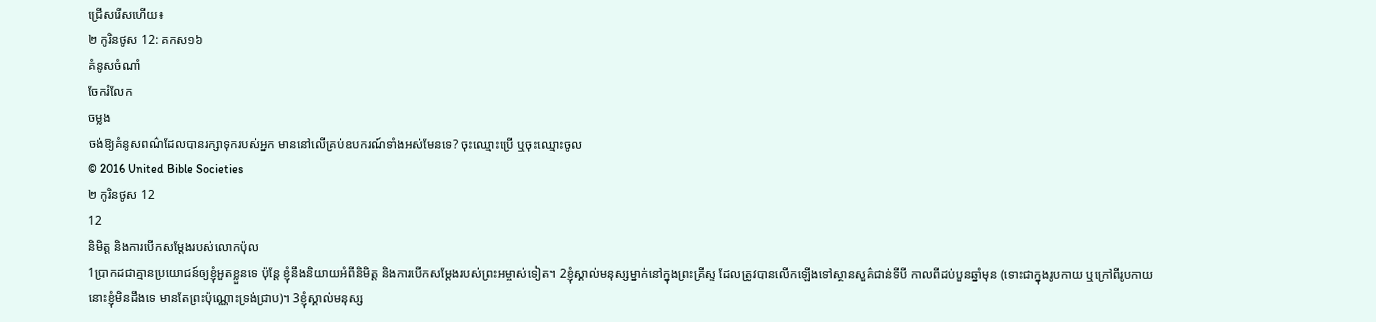ជ្រើសរើសហើយ៖
២ កូរិនថូស 12: គកស១៦
គំនូសចំណាំ
ចែករំលែក
ចម្លង
ចង់ឱ្យគំនូសពណ៌ដែលបានរក្សាទុករបស់អ្នក មាននៅលើគ្រប់ឧបករណ៍ទាំងអស់មែនទេ? ចុះឈ្មោះប្រើ ឬចុះឈ្មោះចូល
© 2016 United Bible Societies
២ កូរិនថូស 12
12
និមិត្ដ និងការបើកសម្ដែងរបស់លោកប៉ុល
1ប្រាកដជាគ្មានប្រយោជន៍ឲ្យខ្ញុំអួតខ្លួនទេ ប៉ុន្តែ ខ្ញុំនឹងនិយាយអំពីនិមិត្ត និងការបើកសម្ដែងរបស់ព្រះអម្ចាស់ទៀត។ 2ខ្ញុំស្គាល់មនុស្សម្នាក់នៅក្នុងព្រះគ្រីស្ទ ដែលត្រូវបានលើកឡើងទៅស្ថានសួគ៌ជាន់ទីបី កាលពីដប់បួនឆ្នាំមុន (ទោះជាក្នុងរូបកាយ ឬក្រៅពីរូបកាយ នោះខ្ញុំមិនដឹងទេ មានតែព្រះប៉ុណ្ណោះទ្រង់ជ្រាប)។ 3ខ្ញុំស្គាល់មនុស្ស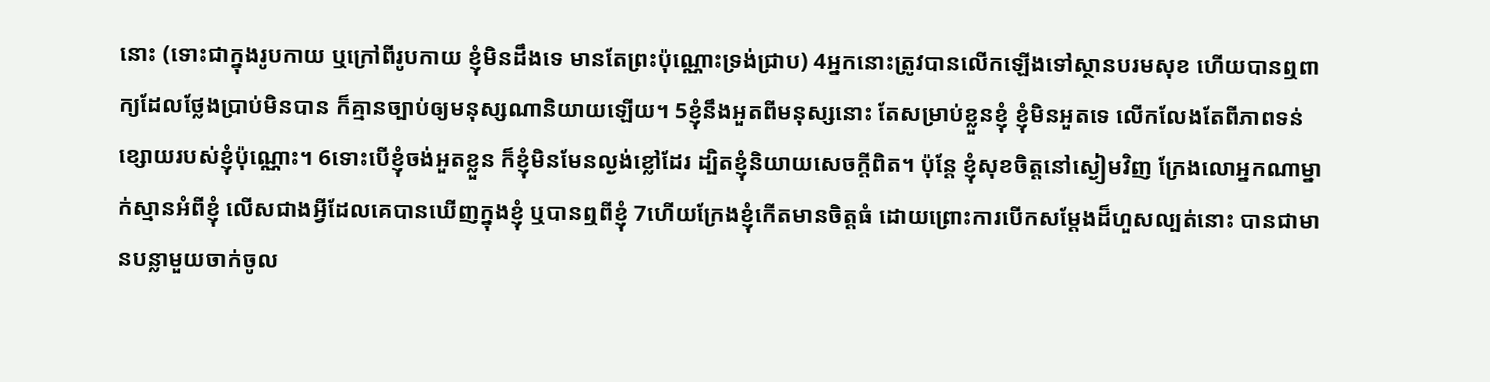នោះ (ទោះជាក្នុងរូបកាយ ឬក្រៅពីរូបកាយ ខ្ញុំមិនដឹងទេ មានតែព្រះប៉ុណ្ណោះទ្រង់ជ្រាប) 4អ្នកនោះត្រូវបានលើកឡើងទៅស្ថានបរមសុខ ហើយបានឮពាក្យដែលថ្លែងប្រាប់មិនបាន ក៏គ្មានច្បាប់ឲ្យមនុស្សណានិយាយឡើយ។ 5ខ្ញុំនឹងអួតពីមនុស្សនោះ តែសម្រាប់ខ្លួនខ្ញុំ ខ្ញុំមិនអួតទេ លើកលែងតែពីភាពទន់ខ្សោយរបស់ខ្ញុំប៉ុណ្ណោះ។ 6ទោះបើខ្ញុំចង់អួតខ្លួន ក៏ខ្ញុំមិនមែនល្ងង់ខ្លៅដែរ ដ្បិតខ្ញុំនិយាយសេចក្តីពិត។ ប៉ុន្តែ ខ្ញុំសុខចិត្តនៅស្ងៀមវិញ ក្រែងលោអ្នកណាម្នាក់ស្មានអំពីខ្ញុំ លើសជាងអ្វីដែលគេបានឃើញក្នុងខ្ញុំ ឬបានឮពីខ្ញុំ 7ហើយក្រែងខ្ញុំកើតមានចិត្តធំ ដោយព្រោះការបើកសម្ដែងដ៏ហួសល្បត់នោះ បានជាមានបន្លាមួយចាក់ចូល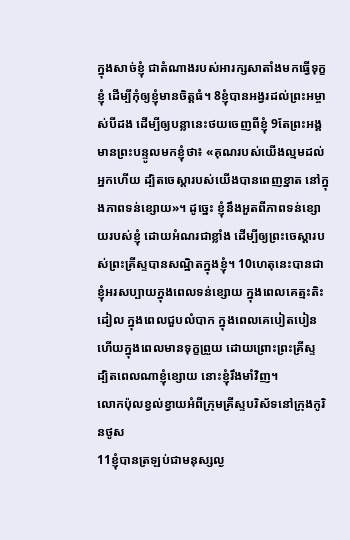ក្នុងសាច់ខ្ញុំ ជាតំណាងរបស់អារក្សសាតាំងមកធ្វើទុក្ខខ្ញុំ ដើម្បីកុំឲ្យខ្ញុំមានចិត្តធំ។ 8ខ្ញុំបានអង្វរដល់ព្រះអម្ចាស់បីដង ដើម្បីឲ្យបន្លានេះថយចេញពីខ្ញុំ 9តែព្រះអង្គមានព្រះបន្ទូលមកខ្ញុំថា៖ «គុណរបស់យើងល្មមដល់អ្នកហើយ ដ្បិតចេស្ដារបស់យើងបានពេញខ្នាត នៅក្នុងភាពទន់ខ្សោយ»។ ដូច្នេះ ខ្ញុំនឹងអួតពីភាពទន់ខ្សោយរបស់ខ្ញុំ ដោយអំណរជាខ្លាំង ដើម្បីឲ្យព្រះចេស្តារបស់ព្រះគ្រីស្ទបានសណ្ឋិតក្នុងខ្ញុំ។ 10ហេតុនេះបានជាខ្ញុំអរសប្បាយក្នុងពេលទន់ខ្សោយ ក្នុងពេលគេត្មះតិះដៀល ក្នុងពេលជួបលំបាក ក្នុងពេលគេបៀតបៀន ហើយក្នុងពេលមានទុក្ខព្រួយ ដោយព្រោះព្រះគ្រីស្ទ ដ្បិតពេលណាខ្ញុំខ្សោយ នោះខ្ញុំរឹងមាំវិញ។
លោកប៉ុលខ្វល់ខ្វាយអំពីក្រុមគ្រីស្ទបរិស័ទនៅក្រុងកូរិនថូស
11ខ្ញុំបានត្រឡប់ជាមនុស្សល្ង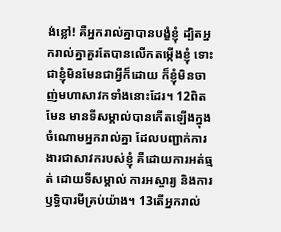ង់ខ្លៅ! គឺអ្នករាល់គ្នាបានបង្ខំខ្ញុំ ដ្បិតអ្នករាល់គ្នាគួរតែបានលើកតម្កើងខ្ញុំ ទោះជាខ្ញុំមិនមែនជាអ្វីក៏ដោយ ក៏ខ្ញុំមិនចាញ់មហាសាវកទាំងនោះដែរ។ 12ពិតមែន មានទីសម្គាល់បានកើតឡើងក្នុងចំណោមអ្នករាល់គ្នា ដែលបញ្ជាក់ការងារជាសាវករបស់ខ្ញុំ គឺដោយការអត់ធ្មត់ ដោយទីសម្គាល់ ការអស្ចារ្យ និងការឫទ្ធិបារមីគ្រប់យ៉ាង។ 13តើអ្នករាល់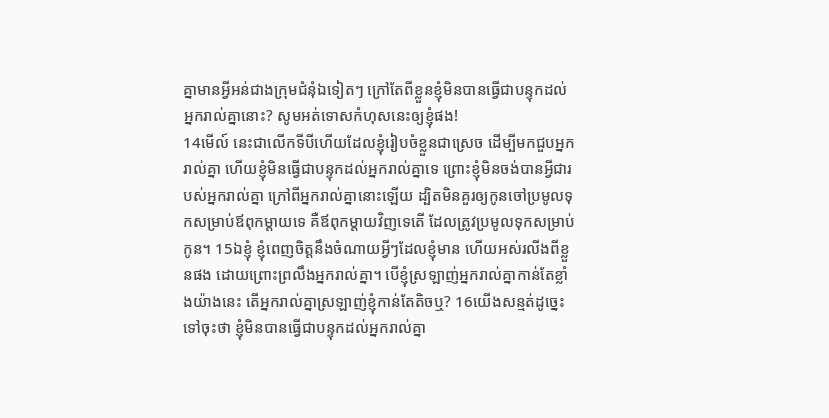គ្នាមានអ្វីអន់ជាងក្រុមជំនុំឯទៀតៗ ក្រៅតែពីខ្លួនខ្ញុំមិនបានធ្វើជាបន្ទុកដល់អ្នករាល់គ្នានោះ? សូមអត់ទោសកំហុសនេះឲ្យខ្ញុំផង!
14មើល៍ នេះជាលើកទីបីហើយដែលខ្ញុំរៀបចំខ្លួនជាស្រេច ដើម្បីមកជួបអ្នករាល់គ្នា ហើយខ្ញុំមិនធ្វើជាបន្ទុកដល់អ្នករាល់គ្នាទេ ព្រោះខ្ញុំមិនចង់បានអ្វីជារបស់អ្នករាល់គ្នា ក្រៅពីអ្នករាល់គ្នានោះឡើយ ដ្បិតមិនគួរឲ្យកូនចៅប្រមូលទុកសម្រាប់ឪពុកម្តាយទេ គឺឪពុកម្តាយវិញទេតើ ដែលត្រូវប្រមូលទុកសម្រាប់កូន។ 15ឯខ្ញុំ ខ្ញុំពេញចិត្តនឹងចំណាយអ្វីៗដែលខ្ញុំមាន ហើយអស់រលីងពីខ្លួនផង ដោយព្រោះព្រលឹងអ្នករាល់គ្នា។ បើខ្ញុំស្រឡាញ់អ្នករាល់គ្នាកាន់តែខ្លាំងយ៉ាងនេះ តើអ្នករាល់គ្នាស្រឡាញ់ខ្ញុំកាន់តែតិចឬ? 16យើងសន្មត់ដូច្នេះទៅចុះថា ខ្ញុំមិនបានធ្វើជាបន្ទុកដល់អ្នករាល់គ្នា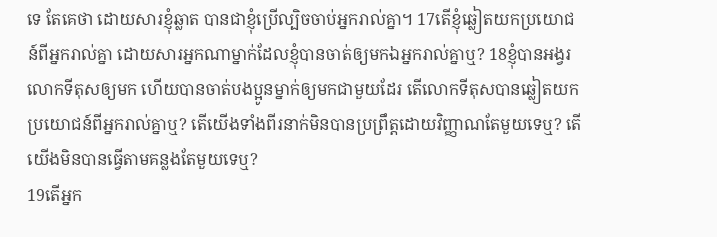ទេ តែគេថា ដោយសារខ្ញុំឆ្លាត បានជាខ្ញុំប្រើល្បិចចាប់អ្នករាល់គ្នា។ 17តើខ្ញុំឆ្លៀតយកប្រយោជន៍ពីអ្នករាល់គ្នា ដោយសារអ្នកណាម្នាក់ដែលខ្ញុំបានចាត់ឲ្យមកឯអ្នករាល់គ្នាឬ? 18ខ្ញុំបានអង្វរលោកទីតុសឲ្យមក ហើយបានចាត់បងប្អូនម្នាក់ឲ្យមកជាមួយដែរ តើលោកទីតុសបានឆ្លៀតយកប្រយោជន៍ពីអ្នករាល់គ្នាឬ? តើយើងទាំងពីរនាក់មិនបានប្រព្រឹត្តដោយវិញ្ញាណតែមួយទេឬ? តើយើងមិនបានធ្វើតាមគន្លងតែមួយទេឬ?
19តើអ្នក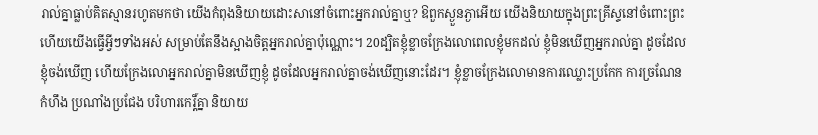រាល់គ្នាធ្លាប់គិតស្មានរហូតមកថា យើងកំពុងនិយាយដោះសានៅចំពោះអ្នករាល់គ្នាឬ? ឱពួកស្ងួនភ្ងាអើយ យើងនិយាយក្នុងព្រះគ្រីស្ទនៅចំពោះព្រះ ហើយយើងធ្វើអ្វីៗទាំងអស់ សម្រាប់តែនឹងស្អាងចិត្តអ្នករាល់គ្នាប៉ុណ្ណោះ។ 20ដ្បិតខ្ញុំខ្លាចក្រែងលោពេលខ្ញុំមកដល់ ខ្ញុំមិនឃើញអ្នករាល់គ្នា ដូចដែលខ្ញុំចង់ឃើញ ហើយក្រែងលោអ្នករាល់គ្នាមិនឃើញខ្ញុំ ដូចដែលអ្នករាល់គ្នាចង់ឃើញនោះដែរ។ ខ្ញុំខ្លាចក្រែងលោមានការឈ្លោះប្រកែក ការច្រណែន កំហឹង ប្រណាំងប្រជែង បរិហារកេរ្ដិ៍គ្នា និយាយ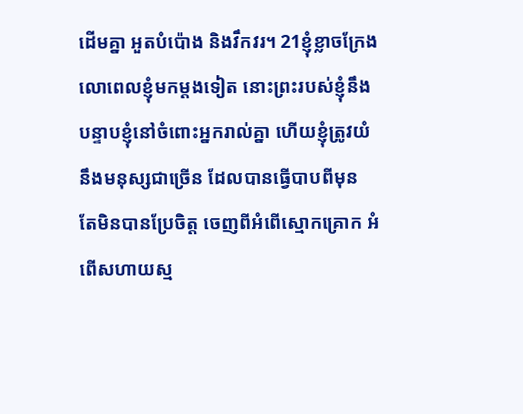ដើមគ្នា អួតបំប៉ោង និងវឹកវរ។ 21ខ្ញុំខ្លាចក្រែងលោពេលខ្ញុំមកម្តងទៀត នោះព្រះរបស់ខ្ញុំនឹងបន្ទាបខ្ញុំនៅចំពោះអ្នករាល់គ្នា ហើយខ្ញុំត្រូវយំនឹងមនុស្សជាច្រើន ដែលបានធ្វើបាបពីមុន តែមិនបានប្រែចិត្ត ចេញពីអំពើស្មោកគ្រោក អំពើសហាយស្ម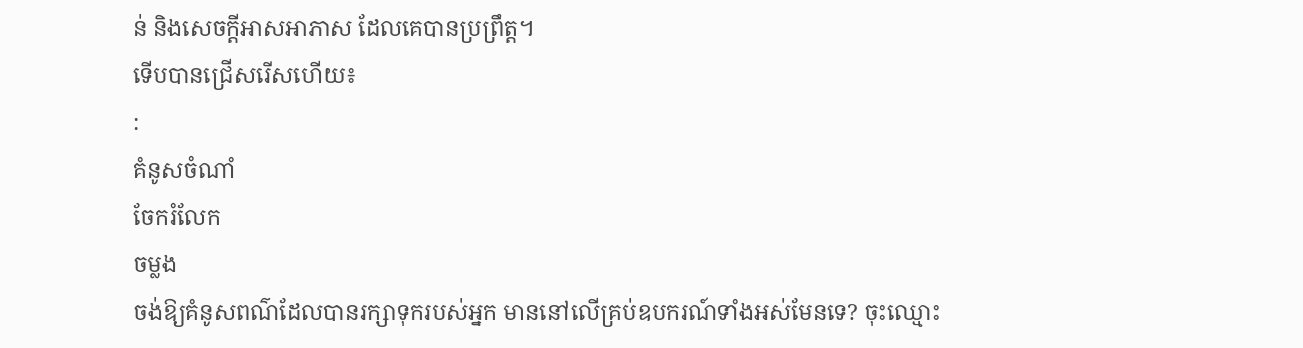ន់ និងសេចក្តីអាសអាភាស ដែលគេបានប្រព្រឹត្ត។
ទើបបានជ្រើសរើសហើយ៖
:
គំនូសចំណាំ
ចែករំលែក
ចម្លង
ចង់ឱ្យគំនូសពណ៌ដែលបានរក្សាទុករបស់អ្នក មាននៅលើគ្រប់ឧបករណ៍ទាំងអស់មែនទេ? ចុះឈ្មោះ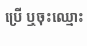ប្រើ ឬចុះឈ្មោះ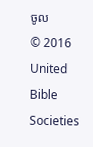ចូល
© 2016 United Bible Societies